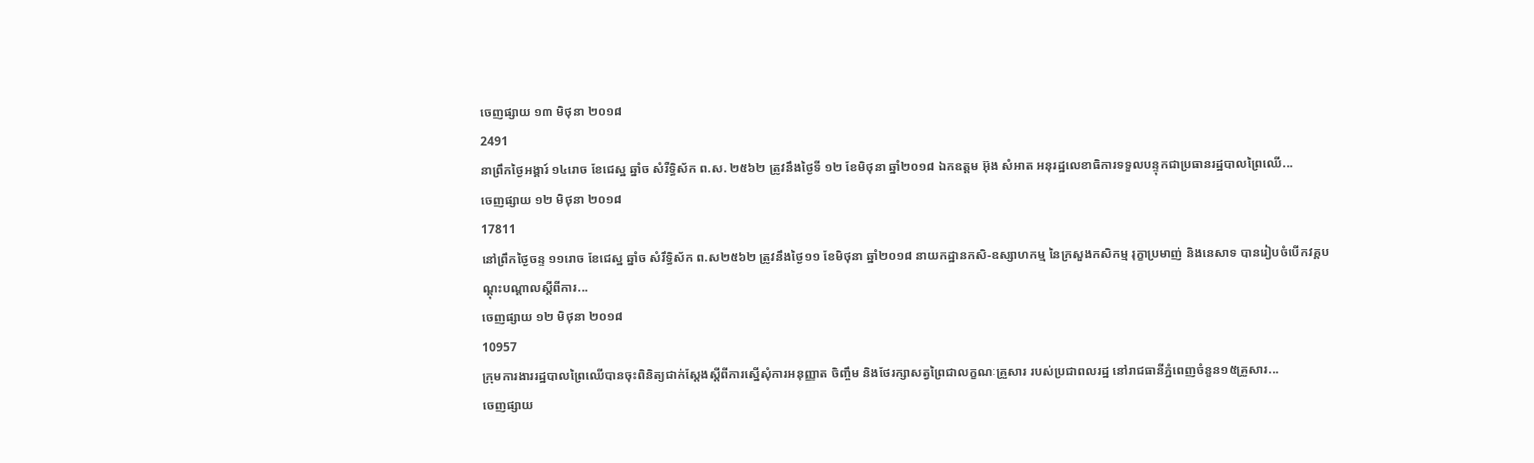ចេញផ្សាយ ១៣ មិថុនា ២០១៨
2491
នាព្រឹកថ្ងៃអង្គារ៍ ១៤រោច ខែជេស្ឋ ឆ្នាំច សំរឺទ្ធិស័ក ព.ស. ២៥៦២ ត្រូវនឹងថ្ងៃទី ១២ ខែមិថុនា ឆ្នាំ២០១៨ ឯកឧត្តម អ៊ុង សំអាត អនុរដ្ឋលេខាធិការទទួលបន្ទុកជាប្រធានរដ្ឋបាលព្រៃឈើ...
ចេញផ្សាយ ១២ មិថុនា ២០១៨
17811
នៅព្រឹកថ្ងៃចន្ទ ១១រោច ខែជេស្ឋ ឆ្នាំច សំរឹទ្ធិស័ក ព.ស២៥៦២ ត្រូវនឹងថ្ងៃ១១ ខែមិថុនា ឆ្នាំ២០១៨ នាយកដ្ឋានកសិ-ឧស្សាហកម្ម នៃក្រសួងកសិកម្ម រុក្ខាប្រមាញ់ និងនេសាទ បានរៀបចំបើកវគ្គបណ្តុះបណ្តាលស្តីពីការ...
ចេញផ្សាយ ១២ មិថុនា ២០១៨
10957
ក្រុមការងាររដ្ឋបាលព្រៃឈើបានចុះពិនិត្យជាក់ស្តែងស្តីពីការស្នើសុំការអនុញ្ញាត ចិញ្ចឹម និងថែរក្សាសត្វព្រៃជាលក្ខណៈគ្រួសារ របស់ប្រជាពលរដ្ឋ នៅរាជធានីភ្នំពេញចំនួន១៥គ្រួសារ...
ចេញផ្សាយ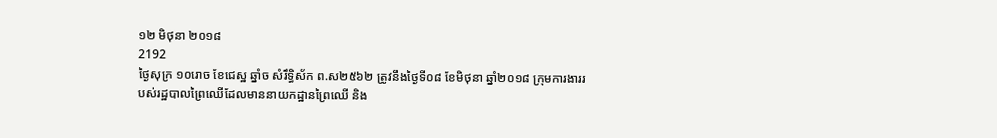១២ មិថុនា ២០១៨
2192
ថ្ងៃសុក្រ ១០រោច ខែជេស្ឋ ឆ្នាំច សំរឹទ្ធិស័ក ព.ស២៥៦២ ត្រូវនឹងថ្ងៃទី០៨ ខែមិថុនា ឆ្នាំ២០១៨ ក្រុមការងាររបស់រដ្ឋបាលព្រៃឈើដែលមាននាយកដ្ឋានព្រៃឈើ និង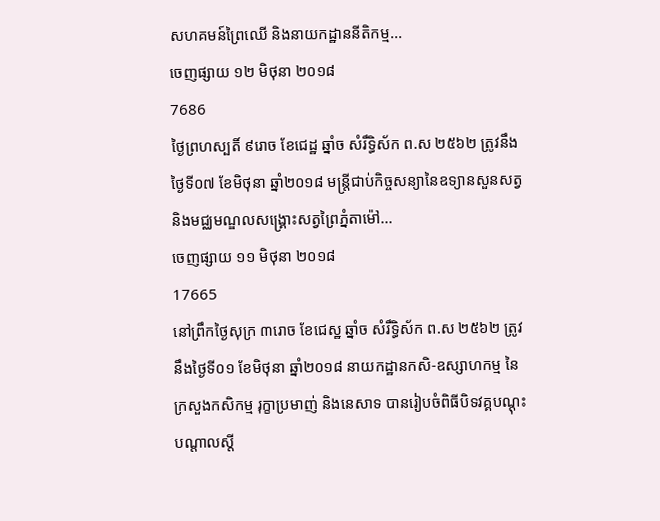សហគមន៍ព្រៃឈើ និងនាយកដ្ឋាននីតិកម្ម...
ចេញផ្សាយ ១២ មិថុនា ២០១៨
7686
ថ្ងៃព្រហស្បតិ៍ ៩រោច ខែជេដ្ឋ ឆ្នាំច សំរឹទ្ធិស័ក ព.ស ២៥៦២ ត្រូវនឹងថ្ងៃទី០៧ ខែមិថុនា ឆ្នាំ២០១៨ មន្ត្រីជាប់កិច្ចសន្យានៃឧទ្យានសួនសត្វ និងមជ្ឈមណ្ឌលសង្គ្រោះសត្វព្រៃភ្នំតាម៉ៅ...
ចេញផ្សាយ ១១ មិថុនា ២០១៨
17665
នៅព្រឹកថ្ងៃសុក្រ ៣រោច ខែជេស្ឋ ឆ្នាំច សំរឹទ្ធិស័ក ព.ស ២៥៦២ ត្រូវនឹងថ្ងៃទី០១ ខែមិថុនា ឆ្នាំ២០១៨ នាយកដ្ឋានកសិ-ឧស្សាហកម្ម នៃក្រសួងកសិកម្ម រុក្ខាប្រមាញ់ និងនេសាទ បានរៀបចំពិធីបិទវគ្គបណ្តុះបណ្តាលស្តី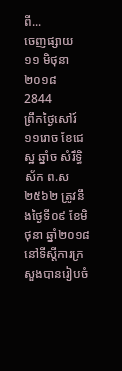ពី...
ចេញផ្សាយ ១១ មិថុនា ២០១៨
2844
ព្រឹកថ្ងៃសៅរ៍១១រោច ខែជេស្ឋ ឆ្នាំច សំរឹទ្ធិស័ក ព.ស ២៥៦២ ត្រូវនឹងថ្ងៃទី០៩ ខែមិថុនា ឆ្នាំ២០១៨ នៅទីស្តីការក្រសួងបានរៀបចំ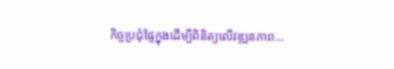កិច្ចប្រជុំផ្ទៃក្នុងដើម្បីពិនិត្យលើវឌ្ឍនភាព...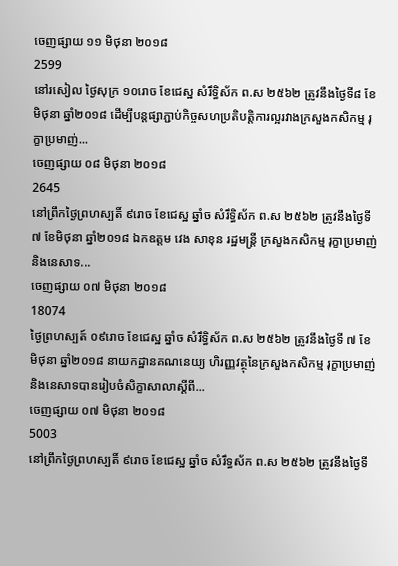ចេញផ្សាយ ១១ មិថុនា ២០១៨
2599
នៅរសៀល ថ្ងៃសុក្រ ១០រោច ខែជេស្ឋ សំរឹទ្ធិស័ក ព.ស ២៥៦២ ត្រូវនឹងថ្ងៃទី៨ ខែមិថុនា ឆ្នាំ២០១៨ ដើម្បីបន្តផ្សាភ្ជាប់កិច្ចសហប្រតិបត្តិការល្អរវាងក្រសួងកសិកម្ម រុក្ខាប្រមាញ់...
ចេញផ្សាយ ០៨ មិថុនា ២០១៨
2645
នៅព្រឹកថ្ងៃព្រហស្បតិ៍ ៩រោច ខែជេស្ឋ ឆ្នាំច សំរឹទ្ធិស័ក ព.ស ២៥៦២ ត្រូវនឹងថ្ងៃទី៧ ខែមិថុនា ឆ្នាំ២០១៨ ឯកឧត្តម វេង សាខុន រដ្ឋមន្ត្រី ក្រសួងកសិកម្ម រុក្ខាប្រមាញ់ និងនេសាទ...
ចេញផ្សាយ ០៧ មិថុនា ២០១៨
18074
ថ្ងៃព្រហស្បត៍ ០៩រោច ខែជេស្ឋ ឆ្នាំច សំរឹទ្ធិស័ក ព.ស ២៥៦២ ត្រូវនឹងថ្ងៃទី ៧ ខែមិថុនា ឆ្នាំ២០១៨ នាយកដ្ឋានគណនេយ្យ ហិរញ្ញវត្ថុនៃក្រសួងកសិកម្ម រុក្ខាប្រមាញ់ និងនេសាទបានរៀបចំសិក្ខាសាលាស្តីពី...
ចេញផ្សាយ ០៧ មិថុនា ២០១៨
5003
នៅព្រឹកថ្ងៃព្រហស្បតិ៍ ៩រោច ខែជេស្ឋ ឆ្នាំច សំរឹទ្ធស័ក ព.ស ២៥៦២ ត្រូវនឹងថ្ងៃទី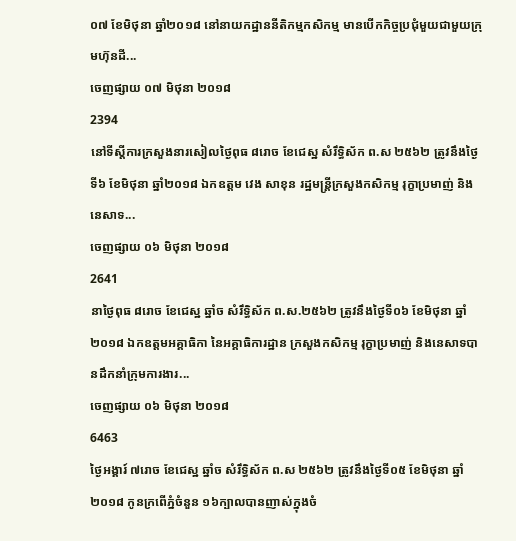០៧ ខែមិថុនា ឆ្នាំ២០១៨ នៅនាយកដ្ឋាននីតិកម្មកសិកម្ម មានបើកកិច្ចប្រជុំមួយជាមួយក្រុមហ៊ុនដី...
ចេញផ្សាយ ០៧ មិថុនា ២០១៨
2394
នៅទីស្តីការក្រសួងនារសៀលថ្ងៃពុធ ៨រោច ខែជេស្ឋ សំរឹទ្ធិស័ក ព.ស ២៥៦២ ត្រូវនឹងថ្ងៃទី៦ ខែមិថុនា ឆ្នាំ២០១៨ ឯកឧត្តម វេង សាខុន រដ្ឋមន្រ្តីក្រសួងកសិកម្ម រុក្ខាប្រមាញ់ និងនេសាទ...
ចេញផ្សាយ ០៦ មិថុនា ២០១៨
2641
នាថ្ងៃពុធ ៨រោច ខែជេស្ឋ ឆ្នាំច សំរឹទ្ធិស័ក ព.ស.២៥៦២ ត្រូវនឹងថ្ងៃទី០៦ ខែមិថុនា ឆ្នាំ២០១៨ ឯកឧត្តមអគ្គាធិកា នៃអគ្គាធិការដ្ឋាន ក្រសួងកសិកម្ម រុក្ខាប្រមាញ់ និងនេសាទបានដឹកនាំក្រុមការងារ...
ចេញផ្សាយ ០៦ មិថុនា ២០១៨
6463
ថ្ងៃអង្គារ៍ ៧រោច ខែជេស្ឋ ឆ្នាំច សំរឹទ្ធិស័ក ព.ស ២៥៦២ ត្រូវនឹងថ្ងៃទី០៥ ខែមិថុនា ឆ្នាំ២០១៨ កូនក្រពើភ្នំចំនួន ១៦ក្បាលបានញាស់ក្នុងចំ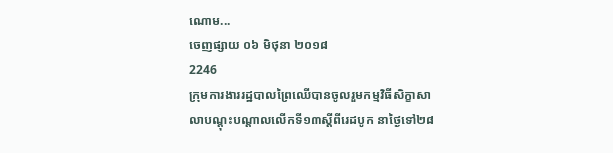ណោម...
ចេញផ្សាយ ០៦ មិថុនា ២០១៨
2246
ក្រុមការងាររដ្ឋបាលព្រៃឈើបានចូលរួមកម្មវិធីសិក្ខាសាលាបណ្តុះបណ្តាលលើកទី១៣ស្តីពីរេដបូក នាថ្ងៃទៅ២៨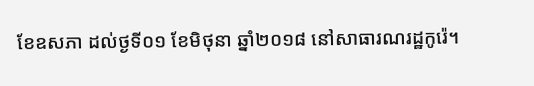ខែឧសភា ដល់ថ្ងទី០១ ខែមិថុនា ឆ្នាំ២០១៨ នៅសាធារណរដ្ឋកូរ៉េ។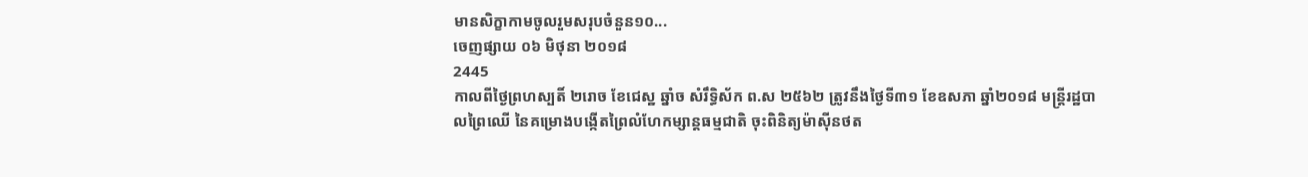មានសិក្ខាកាមចូលរួមសរុបចំនួន១០...
ចេញផ្សាយ ០៦ មិថុនា ២០១៨
2445
កាលពីថ្ងៃព្រហស្បតិ៍ ២រោច ខែជេស្ឋ ឆ្នាំច សំរឹទ្ធិស័ក ព.ស ២៥៦២ ត្រូវនឹងថ្ងៃទី៣១ ខែឧសភា ឆ្នាំ២០១៨ មន្រ្តីរដ្ឋបាលព្រៃឈើ នៃគម្រោងបង្កើតព្រៃលំហែកម្សាន្តធម្មជាតិ ចុះពិនិត្យម៉ាស៊ីនថត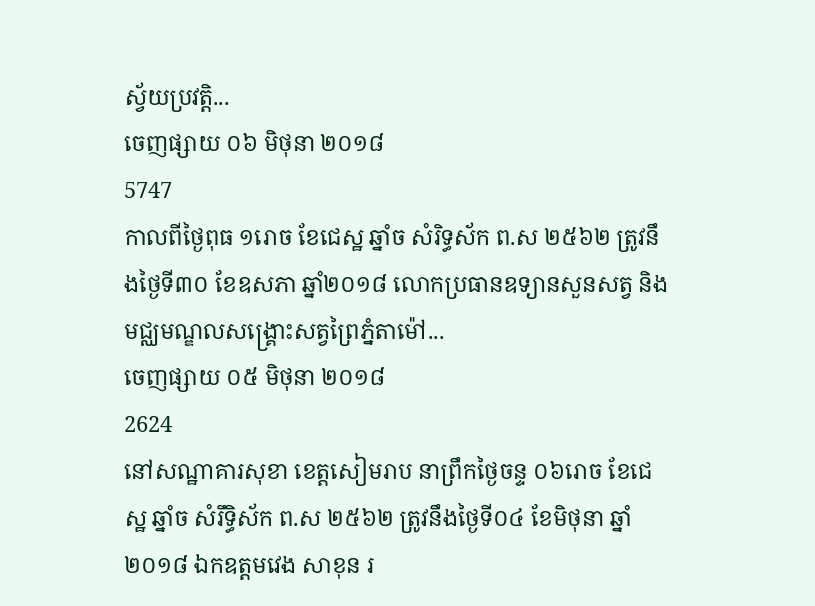ស្វ័យប្រវត្តិ...
ចេញផ្សាយ ០៦ មិថុនា ២០១៨
5747
កាលពីថ្ងៃពុធ ១រោច ខែជេស្ឋ ឆ្នាំច សំរិទ្ធស័ក ព.ស ២៥៦២ ត្រូវនឹងថ្ងៃទី៣០ ខែឧសភា ឆ្នាំ២០១៨ លោកប្រធានឧទ្យានសួនសត្វ និងមជ្ឈមណ្ឌលសង្គ្រោះសត្វព្រៃភ្នំតាម៉ៅ...
ចេញផ្សាយ ០៥ មិថុនា ២០១៨
2624
នៅសណ្ឋាគារសុខា ខេត្តសៀមរាប នាព្រឹកថ្ងៃចន្ទ ០៦រោច ខែជេស្ឋ ឆ្នាំច សំរឹទ្ធិស័ក ព.ស ២៥៦២ ត្រូវនឹងថ្ងៃទី០៤ ខែមិថុនា ឆ្នាំ២០១៨ ឯកឧត្ដមវេង សាខុន រ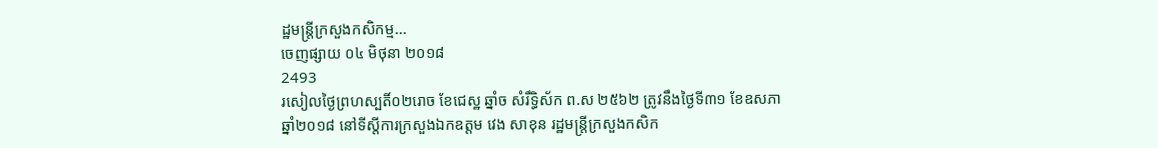ដ្ឋមន្រ្តីក្រសួងកសិកម្ម...
ចេញផ្សាយ ០៤ មិថុនា ២០១៨
2493
រសៀលថ្ងៃព្រហស្បតិ៍០២រោច ខែជេស្ឋ ឆ្នាំច សំរឹទ្ធិស័ក ព.ស ២៥៦២ ត្រូវនឹងថ្ងៃទី៣១ ខែឧសភា ឆ្នាំ២០១៨ នៅទីស្តីការក្រសួងឯកឧត្តម វេង សាខុន រដ្ឋមន្រ្តីក្រសួងកសិក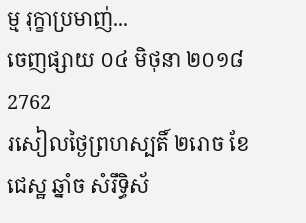ម្ម រុក្ខាប្រមាញ់...
ចេញផ្សាយ ០៤ មិថុនា ២០១៨
2762
រសៀលថ្ងៃព្រហស្បតិ៍ ២រោច ខែជេស្ឋ ឆ្នាំច សំរឹទ្ធិស័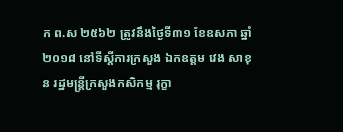ក ព.ស ២៥៦២ ត្រូវនឹងថ្ងៃទី៣១ ខែឧសភា ឆ្នាំ២០១៨ នៅទីស្តីការក្រសួង ឯកឧត្តម វេង សាខុន រដ្ឋមន្រ្តីក្រសួងកសិកម្ម រុក្ខា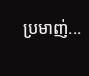ប្រមាញ់...